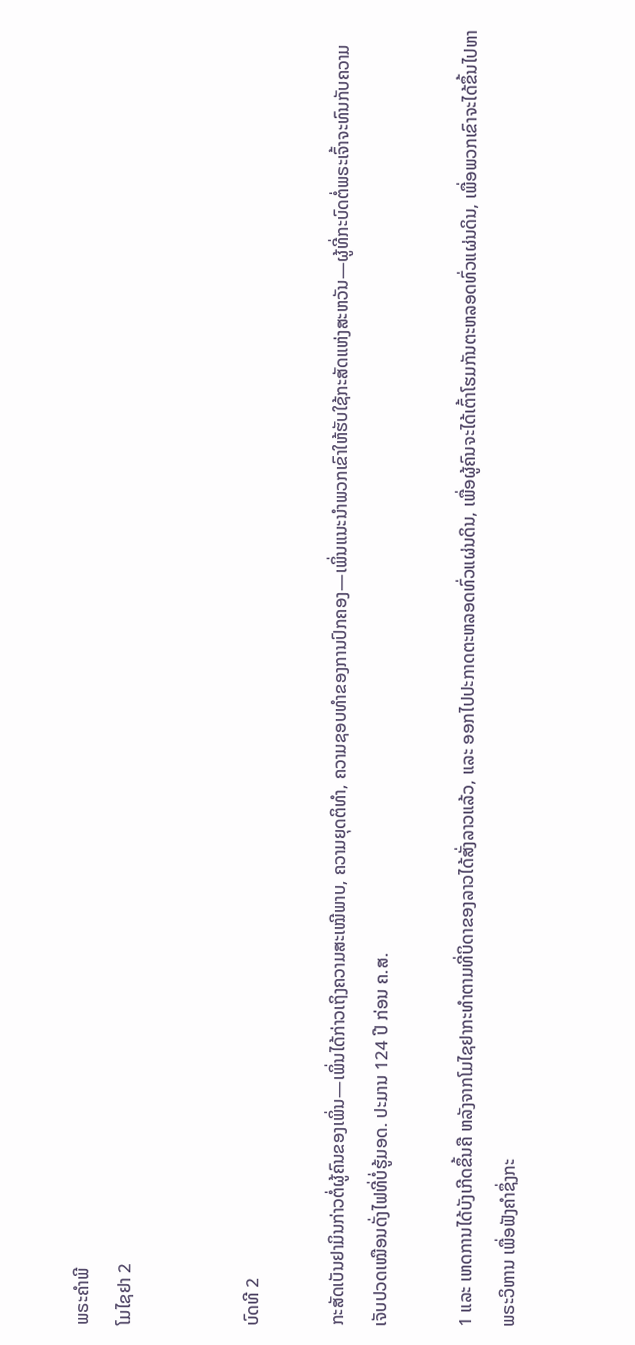ພຣະຄຳພີ
ໂມໄຊຢາ 2


ບົດທີ 2

ກະສັດເບັນຢາມິນກ່າວຕໍ່ຜູ້ຄົນຂອງເພິ່ນ—ເພິ່ນໄດ້ກ່າວເຖິງຄວາມສະເໝີພາບ, ຄວາມຍຸດຕິທຳ, ຄວາມຊອບທຳຂອງການປົກຄອງ—ເພິ່ນແນະນຳພວກເຂົາໃຫ້ຮັບໃຊ້ກະສັດແຫ່ງສະຫວັນ—ຜູ້ທີ່ກະບົດຕໍ່ພຣະເຈົ້າຈະທົນກັບຄວາມເຈັບປວດເໝືອນດັ່ງໄຟທີ່ບໍ່ຮູ້ມອດ. ປະມານ 124 ປີ ກ່ອນ ຄ.ສ.

1 ແລະ ເຫດການໄດ້ບັງເກີດຂຶ້ນຄື ຫລັງຈາກໂມໄຊຢາກະທຳຕາມທີ່ບິດາຂອງລາວໄດ້ສັ່ງລາວແລ້ວ, ແລະ ອອກໄປປະກາດຕະຫລອດທົ່ວແຜ່ນດິນ, ເພື່ອຜູ້ຄົນຈະໄດ້ເຕົ້າໂຮມກັນຕະຫລອດທົ່ວແຜ່ນດິນ, ເພື່ອພວກເຂົາຈະໄດ້ຂຶ້ນໄປຫາພຣະວິຫານ ເພື່ອຟັງຄຳຊຶ່ງກະ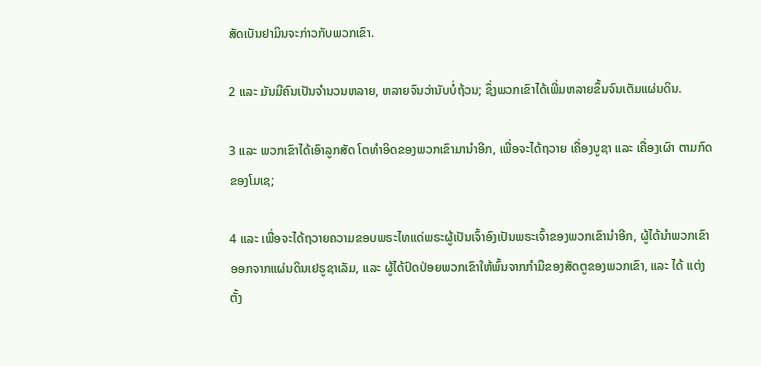ສັດເບັນຢາມິນຈະກ່າວກັບພວກເຂົາ.

2 ແລະ ມັນມີຄົນເປັນຈຳນວນຫລາຍ, ຫລາຍຈົນວ່ານັບບໍ່ຖ້ວນ; ຊຶ່ງພວກເຂົາໄດ້ເພີ່ມຫລາຍຂຶ້ນຈົນເຕັມແຜ່ນດິນ.

3 ແລະ ພວກເຂົາໄດ້ເອົາລູກສັດ ໂຕທຳອິດຂອງພວກເຂົາມານຳອີກ, ເພື່ອຈະໄດ້ຖວາຍ ເຄື່ອງບູຊາ ແລະ ເຄື່ອງເຜົາ ຕາມກົດຂອງໂມເຊ;

4 ແລະ ເພື່ອຈະໄດ້ຖວາຍຄວາມຂອບພຣະໄທແດ່ພຣະຜູ້ເປັນເຈົ້າອົງເປັນພຣະເຈົ້າຂອງພວກເຂົານຳອີກ, ຜູ້ໄດ້ນຳພວກເຂົາອອກຈາກແຜ່ນດິນເຢຣູຊາເລັມ, ແລະ ຜູ້ໄດ້ປົດປ່ອຍພວກເຂົາໃຫ້ພົ້ນຈາກກຳມືຂອງສັດຕູຂອງພວກເຂົາ, ແລະ ໄດ້ ແຕ່ງຕັ້ງ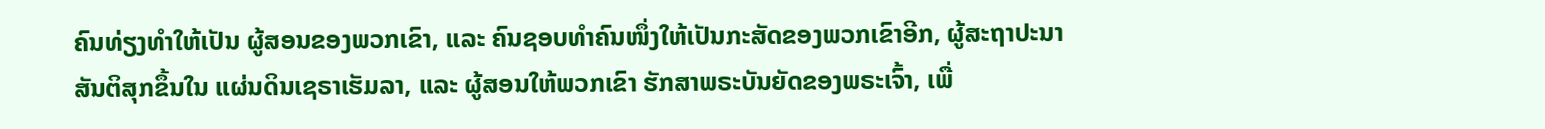ຄົນທ່ຽງທຳໃຫ້ເປັນ ຜູ້ສອນຂອງພວກເຂົາ, ແລະ ຄົນຊອບທຳຄົນໜຶ່ງໃຫ້ເປັນກະສັດຂອງພວກເຂົາອີກ, ຜູ້ສະຖາປະນາສັນຕິສຸກຂຶ້ນໃນ ແຜ່ນດິນເຊຣາເຮັມລາ, ແລະ ຜູ້ສອນໃຫ້ພວກເຂົາ ຮັກສາພຣະບັນຍັດຂອງພຣະເຈົ້າ, ເພື່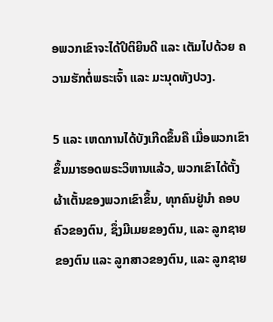ອພວກເຂົາຈະໄດ້ປິຕິຍິນດີ ແລະ ເຕັມໄປດ້ວຍ ຄວາມຮັກຕໍ່ພຣະເຈົ້າ ແລະ ມະນຸດທັງປວງ.

5 ແລະ ເຫດການໄດ້ບັງເກີດຂຶ້ນຄື ເມື່ອພວກເຂົາຂຶ້ນມາຮອດພຣະວິຫານແລ້ວ, ພວກເຂົາໄດ້ຕັ້ງຜ້າເຕັ້ນຂອງພວກເຂົາຂຶ້ນ, ທຸກຄົນຢູ່ນຳ ຄອບຄົວຂອງຕົນ, ຊຶ່ງມີເມຍຂອງຕົນ, ແລະ ລູກຊາຍຂອງຕົນ ແລະ ລູກສາວຂອງຕົນ, ແລະ ລູກຊາຍ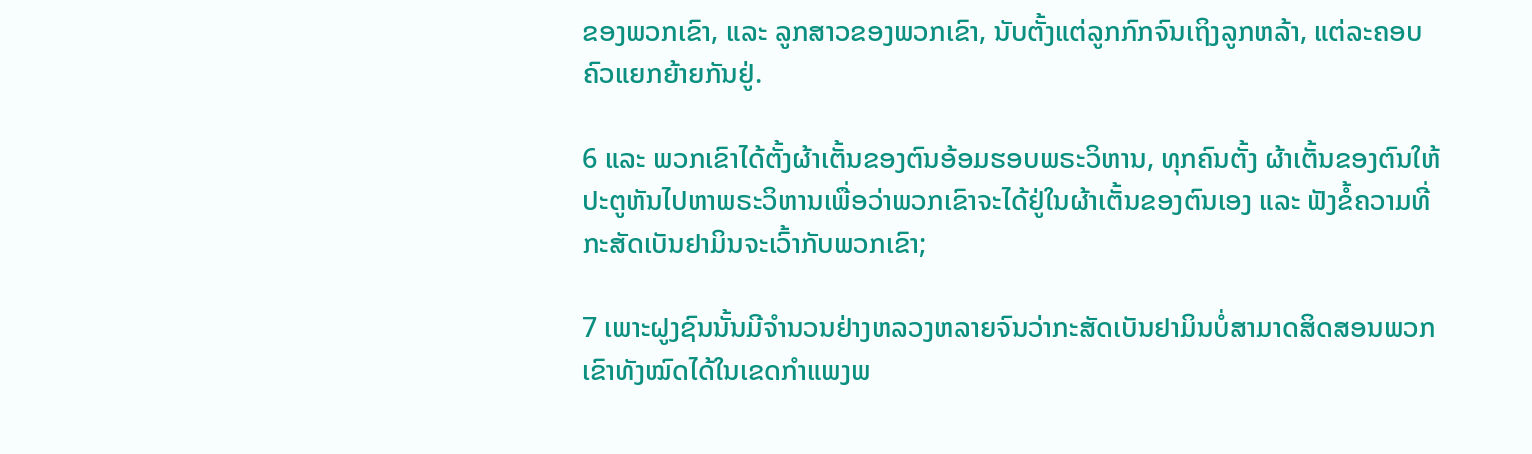ຂອງພວກເຂົາ, ແລະ ລູກສາວຂອງພວກເຂົາ, ນັບຕັ້ງແຕ່ລູກກົກຈົນເຖິງລູກຫລ້າ, ແຕ່ລະຄອບຄົວແຍກຍ້າຍກັນຢູ່.

6 ແລະ ພວກເຂົາໄດ້ຕັ້ງຜ້າເຕັ້ນຂອງຕົນອ້ອມຮອບພຣະວິຫານ, ທຸກຄົນຕັ້ງ ຜ້າເຕັ້ນຂອງຕົນໃຫ້ປະຕູຫັນໄປຫາພຣະວິຫານເພື່ອວ່າພວກເຂົາຈະໄດ້ຢູ່ໃນຜ້າເຕັ້ນຂອງຕົນເອງ ແລະ ຟັງຂໍ້ຄວາມທີ່ກະສັດເບັນຢາມິນຈະເວົ້າກັບພວກເຂົາ;

7 ເພາະຝູງຊົນນັ້ນມີຈຳນວນຢ່າງຫລວງຫລາຍຈົນວ່າກະສັດເບັນຢາມິນບໍ່ສາມາດສິດສອນພວກເຂົາທັງໝົດໄດ້ໃນເຂດກຳແພງພ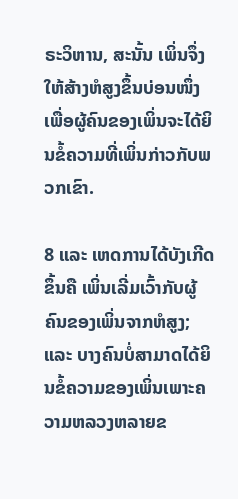ຣະວິຫານ, ສະນັ້ນ ເພິ່ນຈຶ່ງໃຫ້ສ້າງຫໍສູງຂຶ້ນບ່ອນໜຶ່ງເພື່ອຜູ້ຄົນຂອງເພິ່ນຈະໄດ້ຍິນຂໍ້ຄວາມທີ່ເພິ່ນກ່າວກັບພວກເຂົາ.

8 ແລະ ເຫດການໄດ້ບັງເກີດຂຶ້ນຄື ເພິ່ນເລີ່ມເວົ້າກັບຜູ້ຄົນຂອງເພິ່ນຈາກຫໍສູງ; ແລະ ບາງຄົນບໍ່ສາມາດໄດ້ຍິນຂໍ້ຄວາມຂອງເພິ່ນເພາະຄວາມຫລວງຫລາຍຂ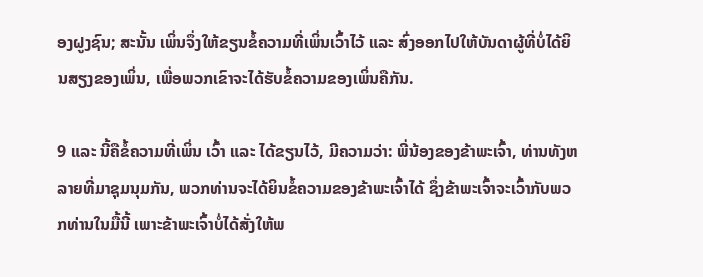ອງຝູງຊົນ; ສະນັ້ນ ເພິ່ນຈຶ່ງໃຫ້ຂຽນຂໍ້ຄວາມທີ່ເພິ່ນເວົ້າໄວ້ ແລະ ສົ່ງອອກໄປໃຫ້ບັນດາຜູ້ທີ່ບໍ່ໄດ້ຍິນສຽງຂອງເພິ່ນ, ເພື່ອພວກເຂົາຈະໄດ້ຮັບຂໍ້ຄວາມຂອງເພິ່ນຄືກັນ.

9 ແລະ ນີ້ຄືຂໍ້ຄວາມທີ່ເພິ່ນ ເວົ້າ ແລະ ໄດ້ຂຽນໄວ້, ມີຄວາມວ່າ: ພີ່ນ້ອງຂອງຂ້າພະເຈົ້າ, ທ່ານທັງຫລາຍທີ່ມາຊຸມນຸມກັນ, ພວກທ່ານຈະໄດ້ຍິນຂໍ້ຄວາມຂອງຂ້າພະເຈົ້າໄດ້ ຊຶ່ງຂ້າພະເຈົ້າຈະເວົ້າກັບພວກທ່ານໃນມື້ນີ້ ເພາະຂ້າພະເຈົ້າບໍ່ໄດ້ສັ່ງໃຫ້ພ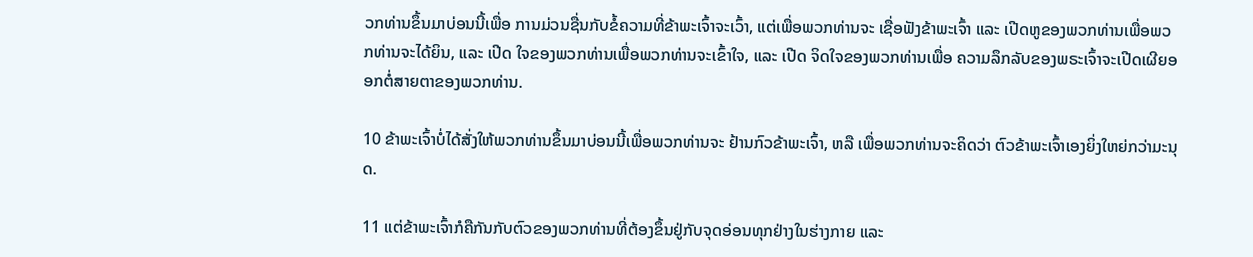ວກທ່ານຂຶ້ນມາບ່ອນນີ້ເພື່ອ ການມ່ວນຊື່ນກັບຂໍ້ຄວາມທີ່ຂ້າພະເຈົ້າຈະເວົ້າ, ແຕ່ເພື່ອພວກທ່ານຈະ ເຊື່ອຟັງຂ້າພະເຈົ້າ ແລະ ເປີດຫູຂອງພວກທ່ານເພື່ອພວກທ່ານຈະໄດ້ຍິນ, ແລະ ເປີດ ໃຈຂອງພວກທ່ານເພື່ອພວກທ່ານຈະເຂົ້າໃຈ, ແລະ ເປີດ ຈິດໃຈຂອງພວກທ່ານເພື່ອ ຄວາມລຶກລັບຂອງພຣະເຈົ້າຈະເປີດເຜີຍອອກຕໍ່ສາຍຕາຂອງພວກທ່ານ.

10 ຂ້າພະເຈົ້າບໍ່ໄດ້ສັ່ງໃຫ້ພວກທ່ານຂຶ້ນມາບ່ອນນີ້ເພື່ອພວກທ່ານຈະ ຢ້ານກົວຂ້າພະເຈົ້າ, ຫລື ເພື່ອພວກທ່ານຈະຄິດວ່າ ຕົວຂ້າພະເຈົ້າເອງຍິ່ງໃຫຍ່ກວ່າມະນຸດ.

11 ແຕ່ຂ້າພະເຈົ້າກໍຄືກັນກັບຕົວຂອງພວກທ່ານທີ່ຕ້ອງຂຶ້ນຢູ່ກັບຈຸດອ່ອນທຸກຢ່າງໃນຮ່າງກາຍ ແລະ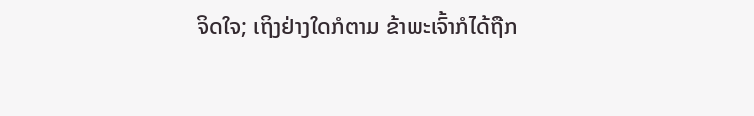ຈິດໃຈ; ເຖິງຢ່າງໃດກໍຕາມ ຂ້າພະເຈົ້າກໍໄດ້ຖືກ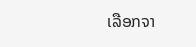ເລືອກຈາ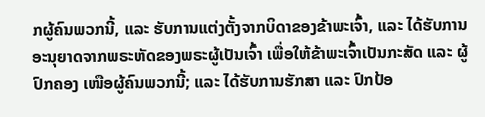ກຜູ້ຄົນພວກນີ້, ແລະ ຮັບການແຕ່ງຕັ້ງຈາກບິດາຂອງຂ້າພະເຈົ້າ, ແລະ ໄດ້ຮັບການອະນຸຍາດຈາກພຣະຫັດຂອງພຣະຜູ້ເປັນເຈົ້າ ເພື່ອໃຫ້ຂ້າພະເຈົ້າເປັນກະສັດ ແລະ ຜູ້ປົກຄອງ ເໜືອຜູ້ຄົນພວກນີ້; ແລະ ໄດ້ຮັບການຮັກສາ ແລະ ປົກປ້ອ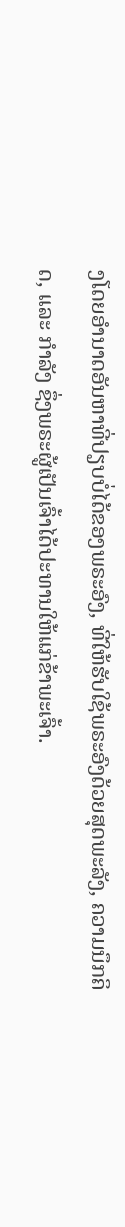ງໂດຍອຳນາດອັນຫາທີ່ປຽບບໍ່ໄດ້ຂອງພຣະອົງ, ທີ່ໃຫ້ຮັບໃຊ້ພຣະອົງດ້ວຍສຸດພະລັງ, ຄວາມນຶກຄິດ, ແລະ ກຳລັງ ຊຶ່ງພຣະຜູ້ເປັນເຈົ້າໄດ້ປະທານໃຫ້ແກ່ຂ້າພະເຈົ້າ.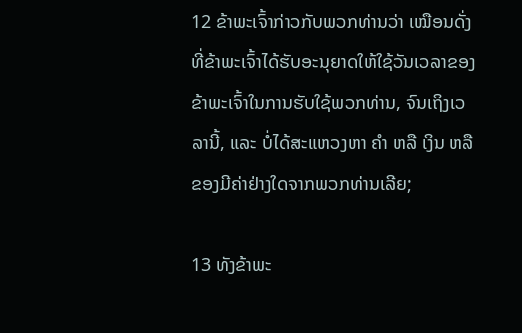12 ຂ້າພະເຈົ້າກ່າວກັບພວກທ່ານວ່າ ເໝືອນດັ່ງທີ່ຂ້າພະເຈົ້າໄດ້ຮັບອະນຸຍາດໃຫ້ໃຊ້ວັນເວລາຂອງຂ້າພະເຈົ້າໃນການຮັບໃຊ້ພວກທ່ານ, ຈົນເຖິງເວລານີ້, ແລະ ບໍ່ໄດ້ສະແຫວງຫາ ຄຳ ຫລື ເງິນ ຫລື ຂອງມີຄ່າຢ່າງໃດຈາກພວກທ່ານເລີຍ;

13 ທັງຂ້າພະ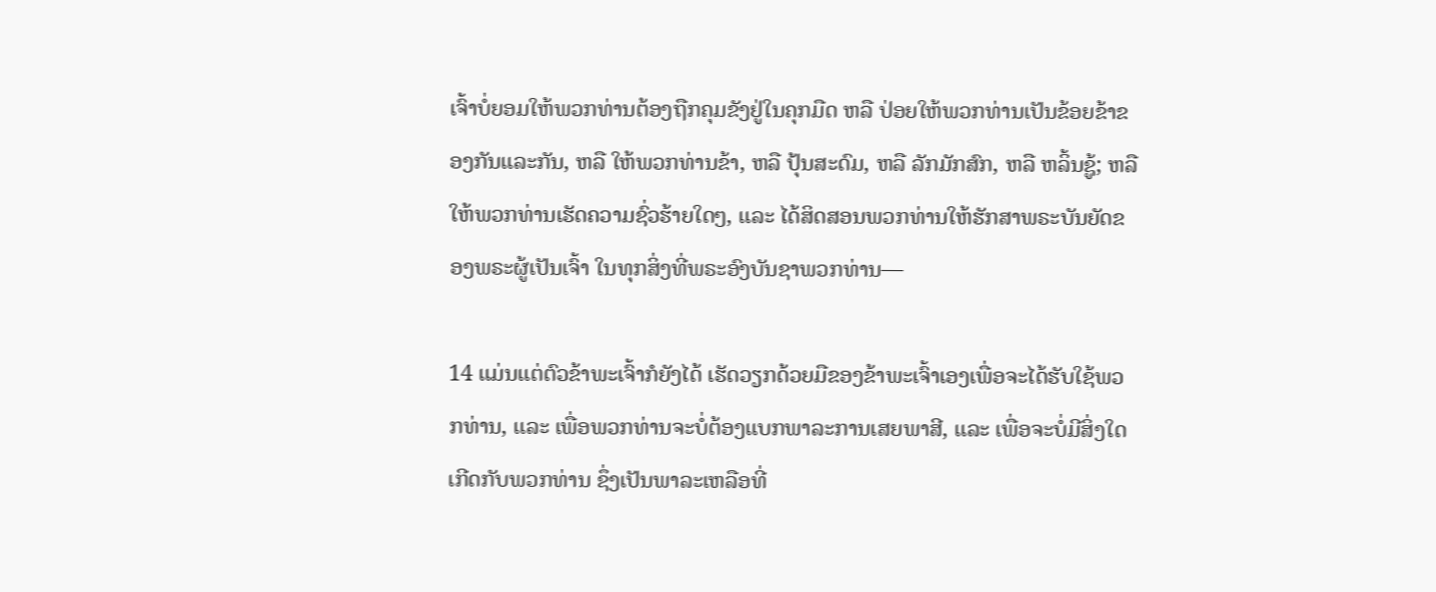ເຈົ້າບໍ່ຍອມໃຫ້ພວກທ່ານຕ້ອງຖືກຄຸມຂັງຢູ່ໃນຄຸກມືດ ຫລື ປ່ອຍໃຫ້ພວກທ່ານເປັນຂ້ອຍຂ້າຂອງກັນແລະກັນ, ຫລື ໃຫ້ພວກທ່ານຂ້າ, ຫລື ປຸ້ນສະດົມ, ຫລື ລັກມັກສົກ, ຫລື ຫລິ້ນຊູ້; ຫລື ໃຫ້ພວກທ່ານເຮັດຄວາມຊົ່ວຮ້າຍໃດໆ, ແລະ ໄດ້ສິດສອນພວກທ່ານໃຫ້ຮັກສາພຣະບັນຍັດຂອງພຣະຜູ້ເປັນເຈົ້າ ໃນທຸກສິ່ງທີ່ພຣະອົງບັນຊາພວກທ່ານ—

14 ແມ່ນແຕ່ຕົວຂ້າພະເຈົ້າກໍຍັງໄດ້ ເຮັດວຽກດ້ວຍມືຂອງຂ້າພະເຈົ້າເອງເພື່ອຈະໄດ້ຮັບໃຊ້ພວກທ່ານ, ແລະ ເພື່ອພວກທ່ານຈະບໍ່ຕ້ອງແບກພາລະການເສຍພາສີ, ແລະ ເພື່ອຈະບໍ່ມີສິ່ງໃດເກີດກັບພວກທ່ານ ຊຶ່ງເປັນພາລະເຫລືອທີ່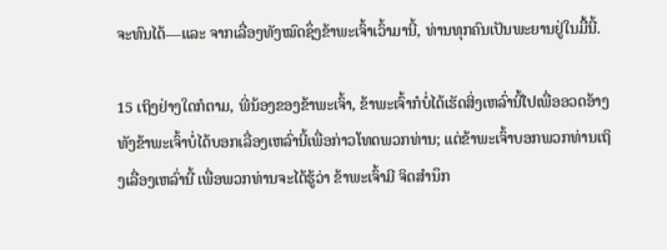ຈະທົນໄດ້—ແລະ ຈາກເລື່ອງທັງໝົດຊຶ່ງຂ້າພະເຈົ້າເວົ້າມານີ້, ທ່ານທຸກຄົນເປັນພະຍານຢູ່ໃນມື້ນີ້.

15 ເຖິງຢ່າງໃດກໍຕາມ, ພີ່ນ້ອງຂອງຂ້າພະເຈົ້າ, ຂ້າພະເຈົ້າກໍບໍ່ໄດ້ເຮັດສິ່ງເຫລົ່ານີ້ໄປເພື່ອອວດອ້າງ ທັງຂ້າພະເຈົ້າບໍ່ໄດ້ບອກເລື່ອງເຫລົ່ານີ້ເພື່ອກ່າວໂທດພວກທ່ານ; ແຕ່ຂ້າພະເຈົ້າບອກພວກທ່ານເຖິງເລື່ອງເຫລົ່ານີ້ ເພື່ອພວກທ່ານຈະໄດ້ຮູ້ວ່າ ຂ້າພະເຈົ້າມີ ຈິດສຳນຶກ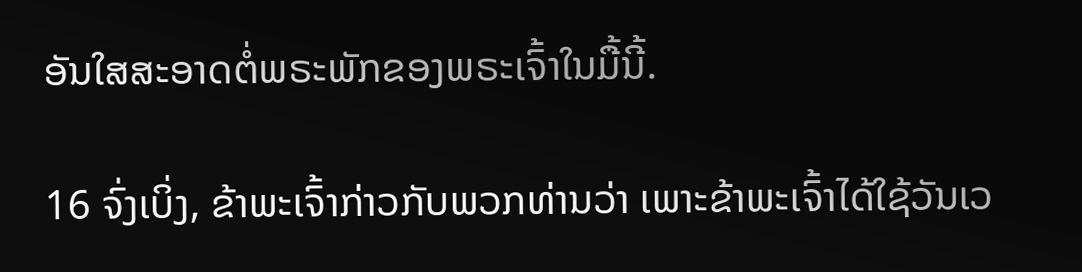ອັນໃສສະອາດຕໍ່ພຣະພັກຂອງພຣະເຈົ້າໃນມື້ນີ້.

16 ຈົ່ງເບິ່ງ, ຂ້າພະເຈົ້າກ່າວກັບພວກທ່ານວ່າ ເພາະຂ້າພະເຈົ້າໄດ້ໃຊ້ວັນເວ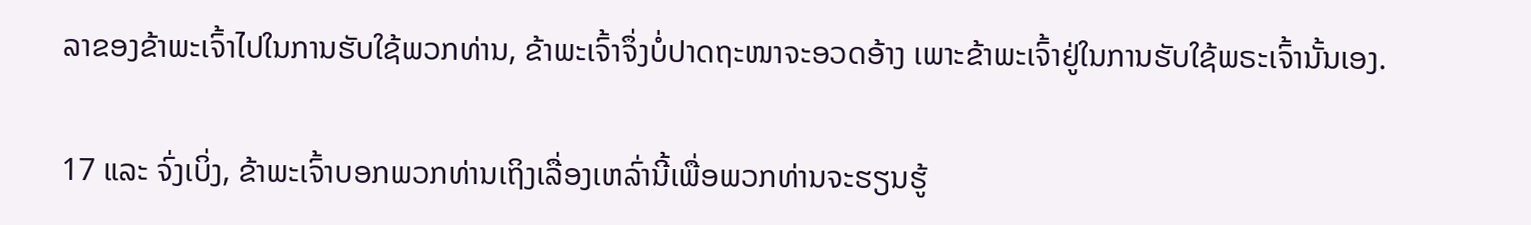ລາຂອງຂ້າພະເຈົ້າໄປໃນການຮັບໃຊ້ພວກທ່ານ, ຂ້າພະເຈົ້າຈຶ່ງບໍ່ປາດຖະໜາຈະອວດອ້າງ ເພາະຂ້າພະເຈົ້າຢູ່ໃນການຮັບໃຊ້ພຣະເຈົ້ານັ້ນເອງ.

17 ແລະ ຈົ່ງເບິ່ງ, ຂ້າພະເຈົ້າບອກພວກທ່ານເຖິງເລື່ອງເຫລົ່ານີ້ເພື່ອພວກທ່ານຈະຮຽນຮູ້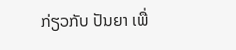ກ່ຽວກັບ ປັນຍາ ເພື່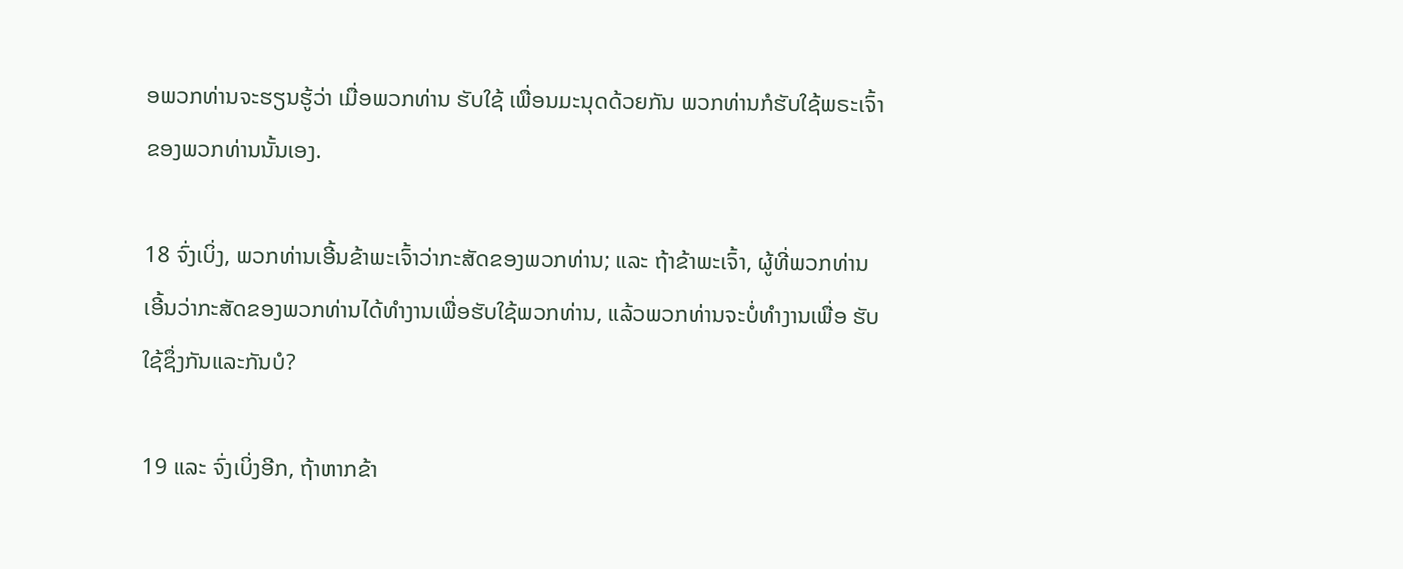ອພວກທ່ານຈະຮຽນຮູ້ວ່າ ເມື່ອພວກທ່ານ ຮັບໃຊ້ ເພື່ອນມະນຸດດ້ວຍກັນ ພວກທ່ານກໍຮັບໃຊ້ພຣະເຈົ້າຂອງພວກທ່ານນັ້ນເອງ.

18 ຈົ່ງເບິ່ງ, ພວກທ່ານເອີ້ນຂ້າພະເຈົ້າວ່າກະສັດຂອງພວກທ່ານ; ແລະ ຖ້າຂ້າພະເຈົ້າ, ຜູ້ທີ່ພວກທ່ານເອີ້ນວ່າກະສັດຂອງພວກທ່ານໄດ້ທຳງານເພື່ອຮັບໃຊ້ພວກທ່ານ, ແລ້ວພວກທ່ານຈະບໍ່ທຳງານເພື່ອ ຮັບໃຊ້ຊຶ່ງກັນແລະກັນບໍ?

19 ແລະ ຈົ່ງເບິ່ງອີກ, ຖ້າຫາກຂ້າ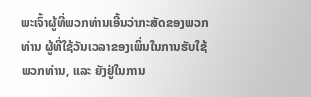ພະເຈົ້າຜູ້ທີ່ພວກທ່ານເອີ້ນວ່າກະສັດຂອງພວກທ່ານ ຜູ້ທີ່ໃຊ້ວັນເວລາຂອງເພິ່ນໃນການຮັບໃຊ້ພວກທ່ານ, ແລະ ຍັງຢູ່ໃນການ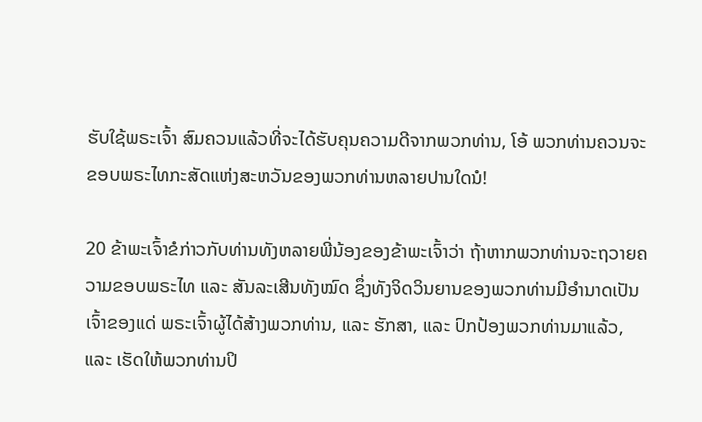ຮັບໃຊ້ພຣະເຈົ້າ ສົມຄວນແລ້ວທີ່ຈະໄດ້ຮັບຄຸນຄວາມດີຈາກພວກທ່ານ, ໂອ້ ພວກທ່ານຄວນຈະ ຂອບພຣະໄທກະສັດແຫ່ງສະຫວັນຂອງພວກທ່ານຫລາຍປານໃດນໍ!

20 ຂ້າພະເຈົ້າຂໍກ່າວກັບທ່ານທັງຫລາຍພີ່ນ້ອງຂອງຂ້າພະເຈົ້າວ່າ ຖ້າຫາກພວກທ່ານຈະຖວາຍຄວາມຂອບພຣະໄທ ແລະ ສັນລະເສີນທັງໝົດ ຊຶ່ງທັງຈິດວິນຍານຂອງພວກທ່ານມີອຳນາດເປັນເຈົ້າຂອງແດ່ ພຣະເຈົ້າຜູ້ໄດ້ສ້າງພວກທ່ານ, ແລະ ຮັກສາ, ແລະ ປົກປ້ອງພວກທ່ານມາແລ້ວ, ແລະ ເຮັດໃຫ້ພວກທ່ານປິ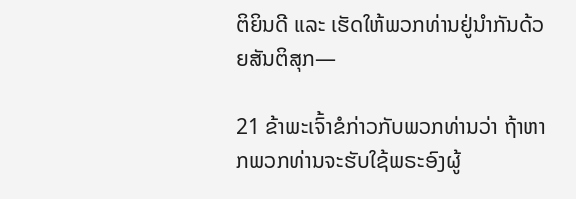ຕິຍິນດີ ແລະ ເຮັດໃຫ້ພວກທ່ານຢູ່ນຳກັນດ້ວຍສັນຕິສຸກ—

21 ຂ້າພະເຈົ້າຂໍກ່າວກັບພວກທ່ານວ່າ ຖ້າຫາກພວກທ່ານຈະຮັບໃຊ້ພຣະອົງຜູ້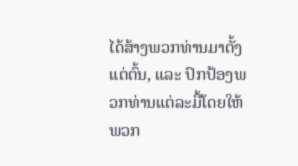ໄດ້ສ້າງພວກທ່ານມາຕັ້ງແຕ່ຕົ້ນ, ແລະ ປົກປ້ອງພວກທ່ານແຕ່ລະມື້ໂດຍໃຫ້ພວກ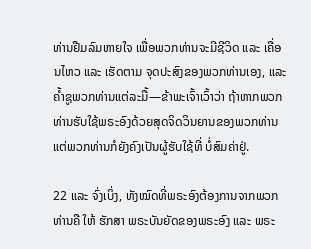ທ່ານຢືມລົມຫາຍໃຈ ເພື່ອພວກທ່ານຈະມີຊີວິດ ແລະ ເຄື່ອນໄຫວ ແລະ ເຮັດຕາມ ຈຸດປະສົງຂອງພວກທ່ານເອງ, ແລະ ຄ້ຳຊູພວກທ່ານແຕ່ລະມື້—ຂ້າພະເຈົ້າເວົ້າວ່າ ຖ້າຫາກພວກທ່ານຮັບໃຊ້ພຣະອົງດ້ວຍສຸດຈິດວິນຍານຂອງພວກທ່ານ ແຕ່ພວກທ່ານກໍຍັງຄົງເປັນຜູ້ຮັບໃຊ້ທີ່ ບໍ່ສົມຄ່າຢູ່.

22 ແລະ ຈົ່ງເບິ່ງ, ທັງໝົດທີ່ພຣະອົງຕ້ອງການຈາກພວກທ່ານຄື ໃຫ້ ຮັກສາ ພຣະບັນຍັດຂອງພຣະອົງ ແລະ ພຣະ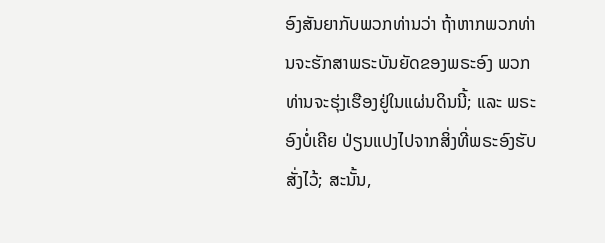ອົງສັນຍາກັບພວກທ່ານວ່າ ຖ້າຫາກພວກທ່ານຈະຮັກສາພຣະບັນຍັດຂອງພຣະອົງ ພວກທ່ານຈະຮຸ່ງເຮືອງຢູ່ໃນແຜ່ນດິນນີ້; ແລະ ພຣະອົງບໍ່ເຄີຍ ປ່ຽນແປງໄປຈາກສິ່ງທີ່ພຣະອົງຮັບສັ່ງໄວ້; ສະນັ້ນ,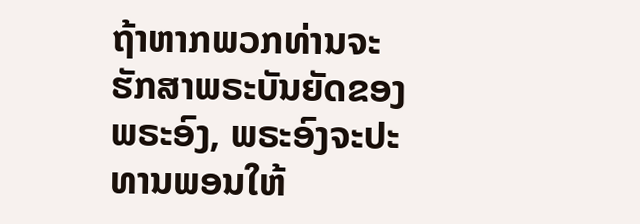ຖ້າຫາກພວກທ່ານຈະ ຮັກສາພຣະບັນຍັດຂອງພຣະອົງ, ພຣະອົງຈະປະທານພອນໃຫ້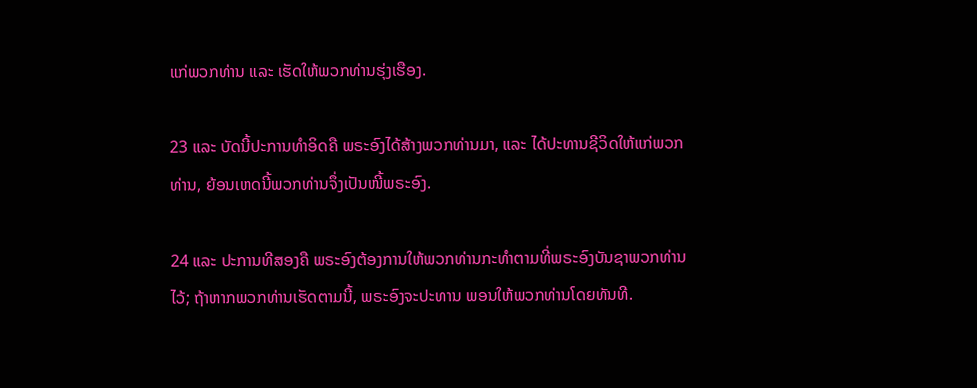ແກ່ພວກທ່ານ ແລະ ເຮັດໃຫ້ພວກທ່ານຮຸ່ງເຮືອງ.

23 ແລະ ບັດນີ້ປະການທຳອິດຄື ພຣະອົງໄດ້ສ້າງພວກທ່ານມາ, ແລະ ໄດ້ປະທານຊີວິດໃຫ້ແກ່ພວກທ່ານ, ຍ້ອນເຫດນີ້ພວກທ່ານຈຶ່ງເປັນໜີ້ພຣະອົງ.

24 ແລະ ປະການທີສອງຄື ພຣະອົງຕ້ອງການໃຫ້ພວກທ່ານກະທຳຕາມທີ່ພຣະອົງບັນຊາພວກທ່ານໄວ້; ຖ້າຫາກພວກທ່ານເຮັດຕາມນີ້, ພຣະອົງຈະປະທານ ພອນໃຫ້ພວກທ່ານໂດຍທັນທີ.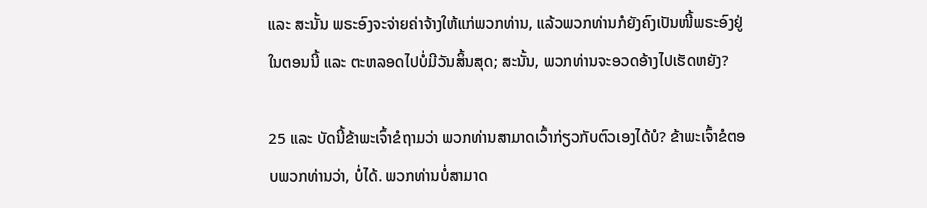ແລະ ສະນັ້ນ ພຣະອົງຈະຈ່າຍຄ່າຈ້າງໃຫ້ແກ່ພວກທ່ານ, ແລ້ວພວກທ່ານກໍຍັງຄົງເປັນໜີ້ພຣະອົງຢູ່ໃນຕອນນີ້ ແລະ ຕະຫລອດໄປບໍ່ມີວັນສິ້ນສຸດ; ສະນັ້ນ, ພວກທ່ານຈະອວດອ້າງໄປເຮັດຫຍັງ?

25 ແລະ ບັດນີ້ຂ້າພະເຈົ້າຂໍຖາມວ່າ ພວກທ່ານສາມາດເວົ້າກ່ຽວກັບຕົວເອງໄດ້ບໍ? ຂ້າພະເຈົ້າຂໍຕອບພວກທ່ານວ່າ, ບໍ່ໄດ້. ພວກທ່ານບໍ່ສາມາດ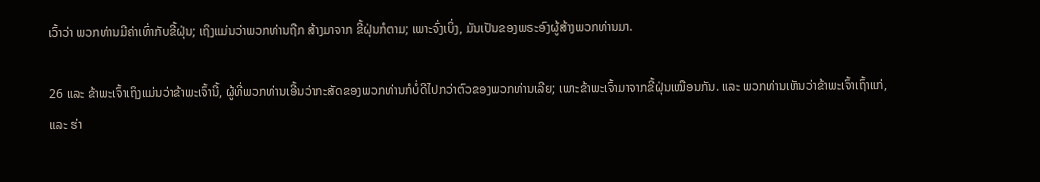ເວົ້າວ່າ ພວກທ່ານມີຄ່າເທົ່າກັບຂີ້ຝຸ່ນ; ເຖິງແມ່ນວ່າພວກທ່ານຖືກ ສ້າງມາຈາກ ຂີ້ຝຸ່ນກໍຕາມ; ເພາະຈົ່ງເບິ່ງ, ມັນເປັນຂອງພຣະອົງຜູ້ສ້າງພວກທ່ານມາ.

26 ແລະ ຂ້າພະເຈົ້າເຖິງແມ່ນວ່າຂ້າພະເຈົ້ານີ້, ຜູ້ທີ່ພວກທ່ານເອີ້ນວ່າກະສັດຂອງພວກທ່ານກໍບໍ່ດີໄປກວ່າຕົວຂອງພວກທ່ານເລີຍ; ເພາະຂ້າພະເຈົ້າມາຈາກຂີ້ຝຸ່ນເໝືອນກັນ. ແລະ ພວກທ່ານເຫັນວ່າຂ້າພະເຈົ້າເຖົ້າແກ່, ແລະ ຮ່າ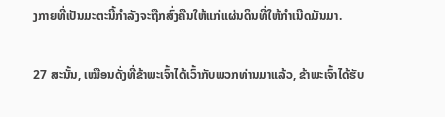ງກາຍທີ່ເປັນມະຕະນີ້ກຳລັງຈະຖືກສົ່ງຄືນໃຫ້ແກ່ແຜ່ນດິນທີ່ໃຫ້ກຳເນີດມັນມາ.

27 ສະນັ້ນ, ເໝືອນດັ່ງທີ່ຂ້າພະເຈົ້າໄດ້ເວົ້າກັບພວກທ່ານມາແລ້ວ, ຂ້າພະເຈົ້າໄດ້ຮັບ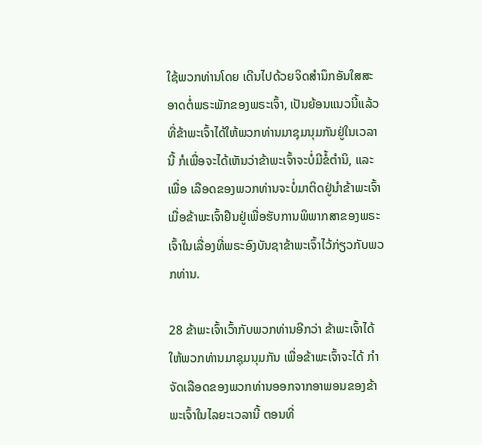ໃຊ້ພວກທ່ານໂດຍ ເດີນໄປດ້ວຍຈິດສຳນຶກອັນໃສສະອາດຕໍ່ພຣະພັກຂອງພຣະເຈົ້າ, ເປັນຍ້ອນແນວນີ້ແລ້ວທີ່ຂ້າພະເຈົ້າໄດ້ໃຫ້ພວກທ່ານມາຊຸມນຸມກັນຢູ່ໃນເວລານີ້ ກໍເພື່ອຈະໄດ້ເຫັນວ່າຂ້າພະເຈົ້າຈະບໍ່ມີຂໍ້ຕຳນິ, ແລະ ເພື່ອ ເລືອດຂອງພວກທ່ານຈະບໍ່ມາຕິດຢູ່ນຳຂ້າພະເຈົ້າເມື່ອຂ້າພະເຈົ້າຢືນຢູ່ເພື່ອຮັບການພິພາກສາຂອງພຣະເຈົ້າໃນເລື່ອງທີ່ພຣະອົງບັນຊາຂ້າພະເຈົ້າໄວ້ກ່ຽວກັບພວກທ່ານ.

28 ຂ້າພະເຈົ້າເວົ້າກັບພວກທ່ານອີກວ່າ ຂ້າພະເຈົ້າໄດ້ໃຫ້ພວກທ່ານມາຊຸມນຸມກັນ ເພື່ອຂ້າພະເຈົ້າຈະໄດ້ ກຳຈັດເລືອດຂອງພວກທ່ານອອກຈາກອາພອນຂອງຂ້າພະເຈົ້າໃນໄລຍະເວລານີ້ ຕອນທີ່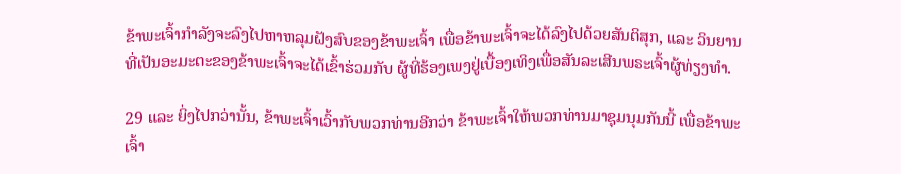ຂ້າພະເຈົ້າກຳລັງຈະລົງໄປຫາຫລຸມຝັງສົບຂອງຂ້າພະເຈົ້າ ເພື່ອຂ້າພະເຈົ້າຈະໄດ້ລົງໄປດ້ວຍສັນຕິສຸກ, ແລະ ວິນຍານທີ່ເປັນອະມະຕະຂອງຂ້າພະເຈົ້າຈະໄດ້ເຂົ້າຮ່ວມກັບ ຜູ້ທີ່ຮ້ອງເພງຢູ່ເບື້ອງເທິງເພື່ອສັນລະເສີນພຣະເຈົ້າຜູ້ທ່ຽງທຳ.

29 ແລະ ຍິ່ງໄປກວ່ານັ້ນ, ຂ້າພະເຈົ້າເວົ້າກັບພວກທ່ານອີກວ່າ ຂ້າພະເຈົ້າໃຫ້ພວກທ່ານມາຊຸມນຸມກັນນີ້ ເພື່ອຂ້າພະເຈົ້າ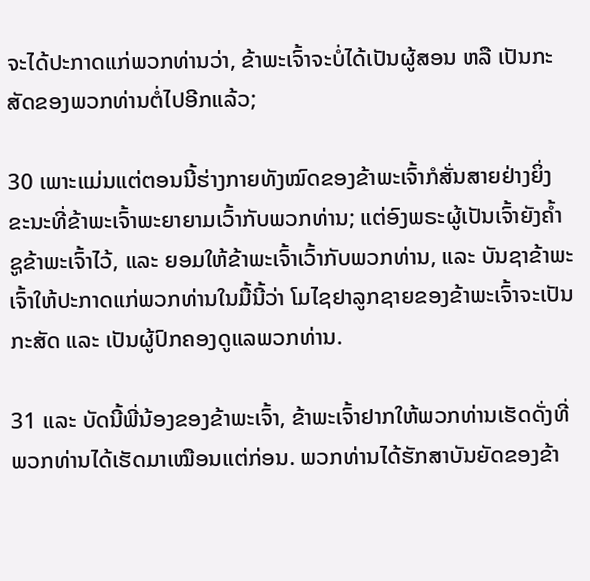ຈະໄດ້ປະກາດແກ່ພວກທ່ານວ່າ, ຂ້າພະເຈົ້າຈະບໍ່ໄດ້ເປັນຜູ້ສອນ ຫລື ເປັນກະສັດຂອງພວກທ່ານຕໍ່ໄປອີກແລ້ວ;

30 ເພາະແມ່ນແຕ່ຕອນນີ້ຮ່າງກາຍທັງໝົດຂອງຂ້າພະເຈົ້າກໍສັ່ນສາຍຢ່າງຍິ່ງຂະນະທີ່ຂ້າພະເຈົ້າພະຍາຍາມເວົ້າກັບພວກທ່ານ; ແຕ່ອົງພຣະຜູ້ເປັນເຈົ້າຍັງຄ້ຳຊູຂ້າພະເຈົ້າໄວ້, ແລະ ຍອມໃຫ້ຂ້າພະເຈົ້າເວົ້າກັບພວກທ່ານ, ແລະ ບັນຊາຂ້າພະເຈົ້າໃຫ້ປະກາດແກ່ພວກທ່ານໃນມື້ນີ້ວ່າ ໂມໄຊຢາລູກຊາຍຂອງຂ້າພະເຈົ້າຈະເປັນກະສັດ ແລະ ເປັນຜູ້ປົກຄອງດູແລພວກທ່ານ.

31 ແລະ ບັດນີ້ພີ່ນ້ອງຂອງຂ້າພະເຈົ້າ, ຂ້າພະເຈົ້າຢາກໃຫ້ພວກທ່ານເຮັດດັ່ງທີ່ພວກທ່ານໄດ້ເຮັດມາເໝືອນແຕ່ກ່ອນ. ພວກທ່ານໄດ້ຮັກສາບັນຍັດຂອງຂ້າ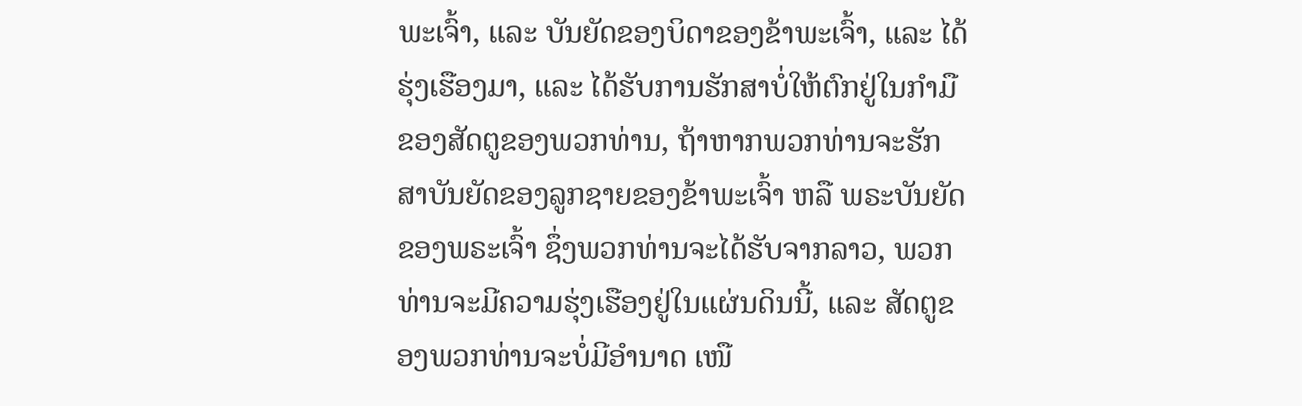ພະເຈົ້າ, ແລະ ບັນຍັດຂອງບິດາຂອງຂ້າພະເຈົ້າ, ແລະ ໄດ້ຮຸ່ງເຮືອງມາ, ແລະ ໄດ້ຮັບການຮັກສາບໍ່ໃຫ້ຕົກຢູ່ໃນກຳມືຂອງສັດຕູຂອງພວກທ່ານ, ຖ້າຫາກພວກທ່ານຈະຮັກສາບັນຍັດຂອງລູກຊາຍຂອງຂ້າພະເຈົ້າ ຫລື ພຣະບັນຍັດຂອງພຣະເຈົ້າ ຊຶ່ງພວກທ່ານຈະໄດ້ຮັບຈາກລາວ, ພວກທ່ານຈະມີຄວາມຮຸ່ງເຮືອງຢູ່ໃນແຜ່ນດິນນີ້, ແລະ ສັດຕູຂອງພວກທ່ານຈະບໍ່ມີອຳນາດ ເໜື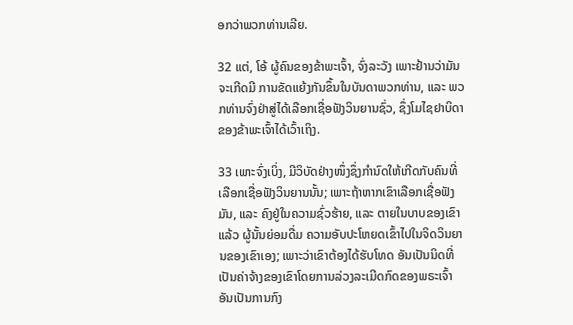ອກວ່າພວກທ່ານເລີຍ.

32 ແຕ່, ໂອ້ ຜູ້ຄົນຂອງຂ້າພະເຈົ້າ, ຈົ່ງລະວັງ ເພາະຢ້ານວ່າມັນຈະເກີດມີ ການຂັດແຍ້ງກັນຂຶ້ນໃນບັນດາພວກທ່ານ, ແລະ ພວກທ່ານຈົ່ງຢ່າສູ່ໄດ້ເລືອກເຊື່ອຟັງວິນຍານຊົ່ວ, ຊຶ່ງໂມໄຊຢາບິດາຂອງຂ້າພະເຈົ້າໄດ້ເວົ້າເຖິງ.

33 ເພາະຈົ່ງເບິ່ງ, ມີວິບັດຢ່າງໜຶ່ງຊຶ່ງກຳນົດໃຫ້ເກີດກັບຄົນທີ່ເລືອກເຊື່ອຟັງວິນຍານນັ້ນ; ເພາະຖ້າຫາກເຂົາເລືອກເຊື່ອຟັງມັນ, ແລະ ຄົງຢູ່ໃນຄວາມຊົ່ວຮ້າຍ, ແລະ ຕາຍໃນບາບຂອງເຂົາແລ້ວ ຜູ້ນັ້ນຍ່ອມດື່ມ ຄວາມອັບປະໂຫຍດເຂົ້າໄປໃນຈິດວິນຍານຂອງເຂົາເອງ; ເພາະວ່າເຂົາຕ້ອງໄດ້ຮັບໂທດ ອັນເປັນນິດທີ່ເປັນຄ່າຈ້າງຂອງເຂົາໂດຍການລ່ວງລະເມີດກົດຂອງພຣະເຈົ້າອັນເປັນການກົງ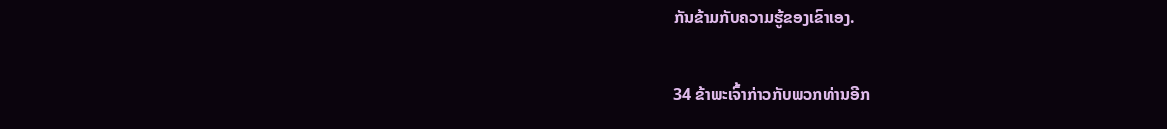ກັນຂ້າມກັບຄວາມຮູ້ຂອງເຂົາເອງ.

34 ຂ້າພະເຈົ້າກ່າວກັບພວກທ່ານອີກ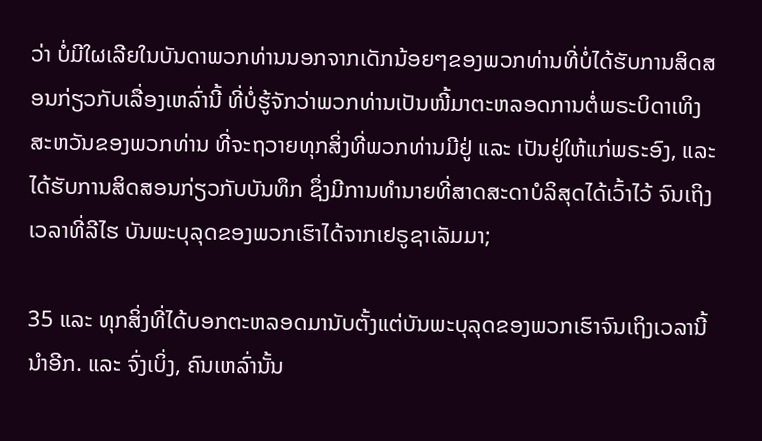ວ່າ ບໍ່ມີໃຜເລີຍໃນບັນດາພວກທ່ານນອກຈາກເດັກນ້ອຍໆຂອງພວກທ່ານທີ່ບໍ່ໄດ້ຮັບການສິດສອນກ່ຽວກັບເລື່ອງເຫລົ່ານີ້ ທີ່ບໍ່ຮູ້ຈັກວ່າພວກທ່ານເປັນໜີ້ມາຕະຫລອດການຕໍ່ພຣະບິດາເທິງສະຫວັນຂອງພວກທ່ານ ທີ່ຈະຖວາຍທຸກສິ່ງທີ່ພວກທ່ານມີຢູ່ ແລະ ເປັນຢູ່ໃຫ້ແກ່ພຣະອົງ, ແລະ ໄດ້ຮັບການສິດສອນກ່ຽວກັບບັນທຶກ ຊຶ່ງມີການທຳນາຍທີ່ສາດສະດາບໍລິສຸດໄດ້ເວົ້າໄວ້ ຈົນເຖິງເວລາທີ່ລີໄຮ ບັນພະບຸລຸດຂອງພວກເຮົາໄດ້ຈາກເຢຣູຊາເລັມມາ;

35 ແລະ ທຸກສິ່ງທີ່ໄດ້ບອກຕະຫລອດມານັບຕັ້ງແຕ່ບັນພະບຸລຸດຂອງພວກເຮົາຈົນເຖິງເວລານີ້ນຳອີກ. ແລະ ຈົ່ງເບິ່ງ, ຄົນເຫລົ່ານັ້ນ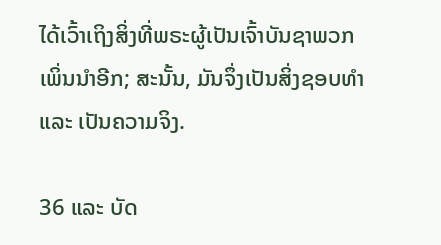ໄດ້ເວົ້າເຖິງສິ່ງທີ່ພຣະຜູ້ເປັນເຈົ້າບັນຊາພວກເພິ່ນນຳອີກ; ສະນັ້ນ, ມັນຈຶ່ງເປັນສິ່ງຊອບທຳ ແລະ ເປັນຄວາມຈິງ.

36 ແລະ ບັດ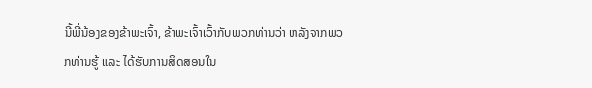ນີ້ພີ່ນ້ອງຂອງຂ້າພະເຈົ້າ, ຂ້າພະເຈົ້າເວົ້າກັບພວກທ່ານວ່າ ຫລັງຈາກພວກທ່ານຮູ້ ແລະ ໄດ້ຮັບການສິດສອນໃນ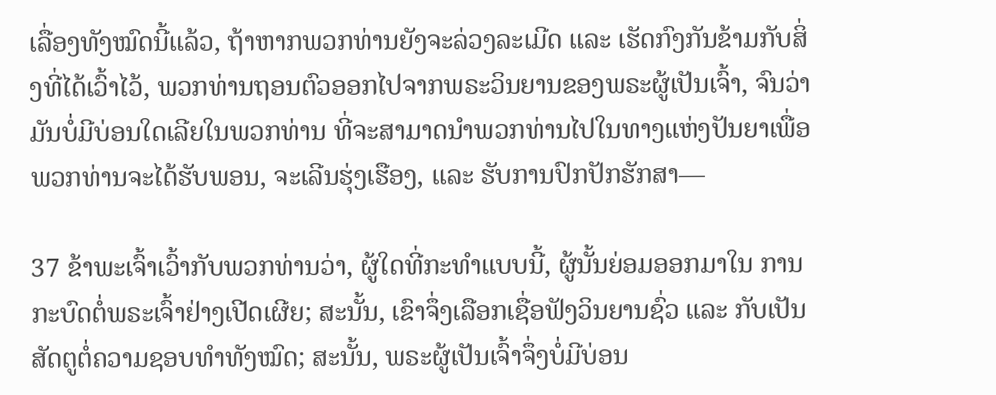ເລື່ອງທັງໝົດນີ້ແລ້ວ, ຖ້າຫາກພວກທ່ານຍັງຈະລ່ວງລະເມີດ ແລະ ເຮັດກົງກັນຂ້າມກັບສິ່ງທີ່ໄດ້ເວົ້າໄວ້, ພວກທ່ານຖອນຕົວອອກໄປຈາກພຣະວິນຍານຂອງພຣະຜູ້ເປັນເຈົ້າ, ຈົນວ່າມັນບໍ່ມີບ່ອນໃດເລີຍໃນພວກທ່ານ ທີ່ຈະສາມາດນຳພວກທ່ານໄປໃນທາງແຫ່ງປັນຍາເພື່ອພວກທ່ານຈະໄດ້ຮັບພອນ, ຈະເລີນຮຸ່ງເຮືອງ, ແລະ ຮັບການປົກປັກຮັກສາ—

37 ຂ້າພະເຈົ້າເວົ້າກັບພວກທ່ານວ່າ, ຜູ້ໃດທີ່ກະທຳແບບນີ້, ຜູ້ນັ້ນຍ່ອມອອກມາໃນ ການກະບົດຕໍ່ພຣະເຈົ້າຢ່າງເປີດເຜີຍ; ສະນັ້ນ, ເຂົາຈຶ່ງເລືອກເຊື່ອຟັງວິນຍານຊົ່ວ ແລະ ກັບເປັນສັດຕູຕໍ່ຄວາມຊອບທຳທັງໝົດ; ສະນັ້ນ, ພຣະຜູ້ເປັນເຈົ້າຈຶ່ງບໍ່ມີບ່ອນ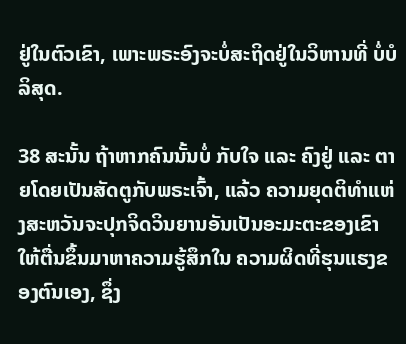ຢູ່ໃນຕົວເຂົາ, ເພາະພຣະອົງຈະບໍ່ສະຖິດຢູ່ໃນວິຫານທີ່ ບໍ່ບໍລິສຸດ.

38 ສະນັ້ນ ຖ້າຫາກຄົນນັ້ນບໍ່ ກັບໃຈ ແລະ ຄົງຢູ່ ແລະ ຕາຍໂດຍເປັນສັດຕູກັບພຣະເຈົ້າ, ແລ້ວ ຄວາມຍຸດຕິທຳແຫ່ງສະຫວັນຈະປຸກຈິດວິນຍານອັນເປັນອະມະຕະຂອງເຂົາໃຫ້ຕື່ນຂຶ້ນມາຫາຄວາມຮູ້ສຶກໃນ ຄວາມຜິດທີ່ຮຸນແຮງຂອງຕົນເອງ, ຊຶ່ງ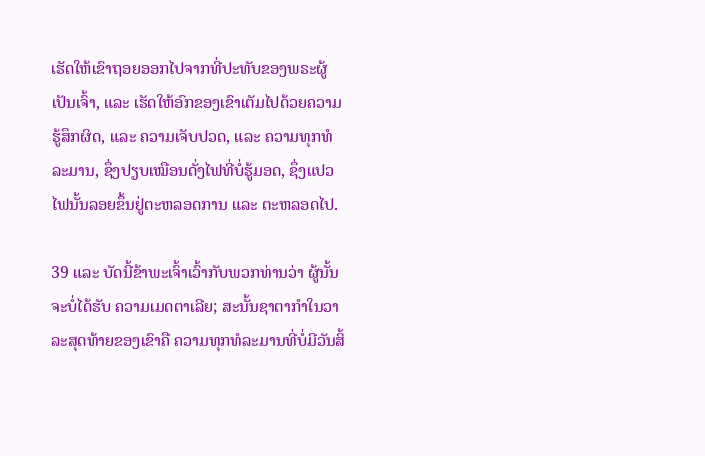ເຮັດໃຫ້ເຂົາຖອຍອອກໄປຈາກທີ່ປະທັບຂອງພຣະຜູ້ເປັນເຈົ້າ, ແລະ ເຮັດໃຫ້ອົກຂອງເຂົາເຕັມໄປດ້ວຍຄວາມຮູ້ສຶກຜິດ, ແລະ ຄວາມເຈັບປວດ, ແລະ ຄວາມທຸກທໍລະມານ, ຊຶ່ງປຽບເໝືອນດັ່ງໄຟທີ່ບໍ່ຮູ້ມອດ, ຊຶ່ງແປວໄຟນັ້ນລອຍຂຶ້ນຢູ່ຕະຫລອດການ ແລະ ຕະຫລອດໄປ.

39 ແລະ ບັດນີ້ຂ້າພະເຈົ້າເວົ້າກັບພວກທ່ານວ່າ ຜູ້ນັ້ນຈະບໍ່ໄດ້ຮັບ ຄວາມເມດຕາເລີຍ; ສະນັ້ນຊາຕາກຳໃນວາລະສຸດທ້າຍຂອງເຂົາຄື ຄວາມທຸກທໍລະມານທີ່ບໍ່ມີວັນສິ້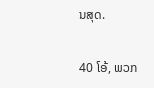ນສຸດ.

40 ໂອ້, ພວກ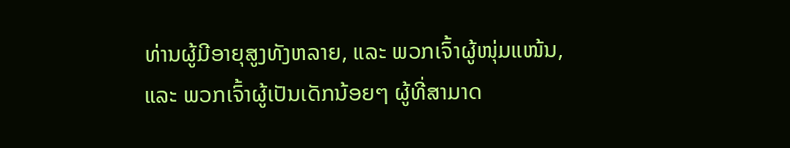ທ່ານຜູ້ມີອາຍຸສູງທັງຫລາຍ, ແລະ ພວກເຈົ້າຜູ້ໜຸ່ມແໜ້ນ, ແລະ ພວກເຈົ້າຜູ້ເປັນເດັກນ້ອຍໆ ຜູ້ທີ່ສາມາດ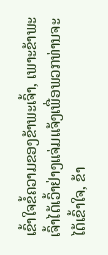ເຂົ້າໃຈຂໍ້ຄວາມຂອງຂ້າພະເຈົ້າ, ເພາະຂ້າພະເຈົ້າໄດ້ເວົ້າຢ່າງແຈ່ມແຈ້ງເພື່ອພວກທ່ານຈະໄດ້ເຂົ້າໃຈ, ຂ້າ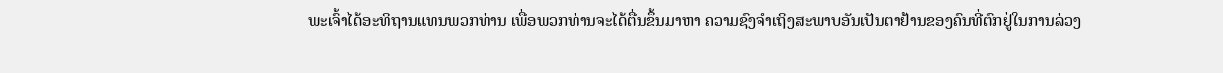ພະເຈົ້າໄດ້ອະທິຖານແທນພວກທ່ານ ເພື່ອພວກທ່ານຈະໄດ້ຕື່ນຂຶ້ນມາຫາ ຄວາມຊົງຈຳເຖິງສະພາບອັນເປັນຕາຢ້ານຂອງຄົນທີ່ຕົກຢູ່ໃນການລ່ວງ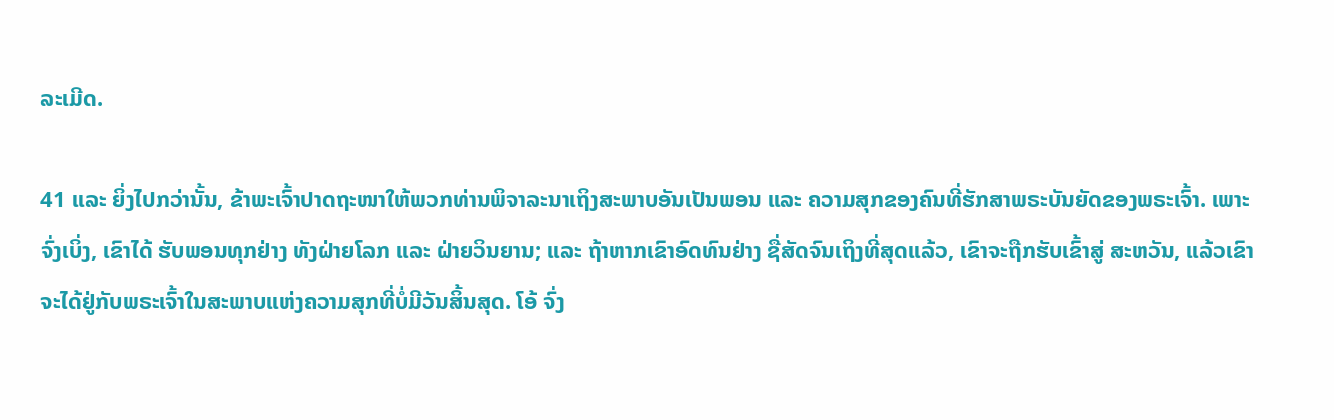ລະເມີດ.

41 ແລະ ຍິ່ງໄປກວ່ານັ້ນ, ຂ້າພະເຈົ້າປາດຖະໜາໃຫ້ພວກທ່ານພິຈາລະນາເຖິງສະພາບອັນເປັນພອນ ແລະ ຄວາມສຸກຂອງຄົນທີ່ຮັກສາພຣະບັນຍັດຂອງພຣະເຈົ້າ. ເພາະຈົ່ງເບິ່ງ, ເຂົາໄດ້ ຮັບພອນທຸກຢ່າງ ທັງຝ່າຍໂລກ ແລະ ຝ່າຍວິນຍານ; ແລະ ຖ້າຫາກເຂົາອົດທົນຢ່າງ ຊື່ສັດຈົນເຖິງທີ່ສຸດແລ້ວ, ເຂົາຈະຖືກຮັບເຂົ້າສູ່ ສະຫວັນ, ແລ້ວເຂົາຈະໄດ້ຢູ່ກັບພຣະເຈົ້າໃນສະພາບແຫ່ງຄວາມສຸກທີ່ບໍ່ມີວັນສິ້ນສຸດ. ໂອ້ ຈົ່ງ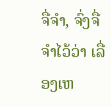ຈື່ຈຳ, ຈົ່ງຈື່ຈຳໄວ້ວ່າ ເລື່ອງເຫ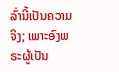ລົ່ານີ້ເປັນຄວາມຈິງ; ເພາະອົງພຣະຜູ້ເປັນ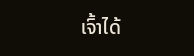ເຈົ້າໄດ້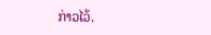ກ່າວໄວ້.